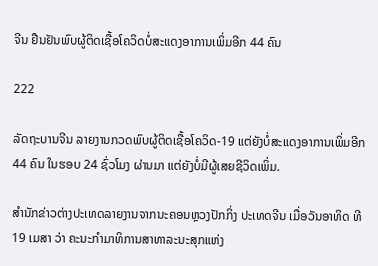ຈີນ ຢືນຢັນພົບຜູ້ຕິດເຊື້ອໂຄວິດບໍ່ສະແດງອາການເພິ່ມອີກ 44 ຄົນ

222

ລັດຖະບານຈີນ ລາຍງານກວດພົບຜູ້ຕິດເຊື້ອໂຄວິດ-19 ແຕ່ຍັງບໍ່ສະແດງອາການເພິ່ມອີກ 44 ຄົນ ໃນຮອບ 24 ຊົ່ວໂມງ ຜ່ານມາ ແຕ່ຍັງບໍ່ມີຜູ້ເສຍຊີວິດເພິ່ມ.

ສຳນັກຂ່າວຕ່າງປະເທດລາຍງານຈາກນະຄອນຫຼວງປັກກິ່ງ ປະເທດຈີນ ເມື່ອວັນອາທິດ ທີ 19 ເມສາ ວ່າ ຄະນະກຳມາທິການສາທາລະນະສຸກແຫ່ງ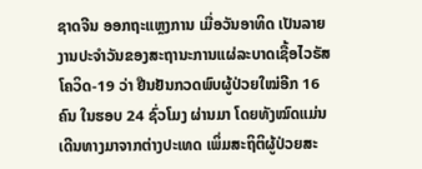ຊາດຈີນ ອອກຖະແຫຼງການ ເມື່ອວັນອາທິດ ເປັນລາຍງານປະຈຳວັນຂອງສະຖານະການແຜ່ລະບາດເຊື້ອໄວຣັສໂຄວິດ-19 ວ່າ ຢືນຢັນກວດພົບຜູ້ປ່ວຍໃໝ່ອີກ 16 ຄົນ ໃນຮອບ 24 ຊົ່ວໂມງ ຜ່ານມາ ໂດຍທັງໝົດແມ່ນເດີນທາງມາຈາກຕ່າງປະເທດ ເພິ່ມສະຖິຕິຜູ້ປ່ວຍສະ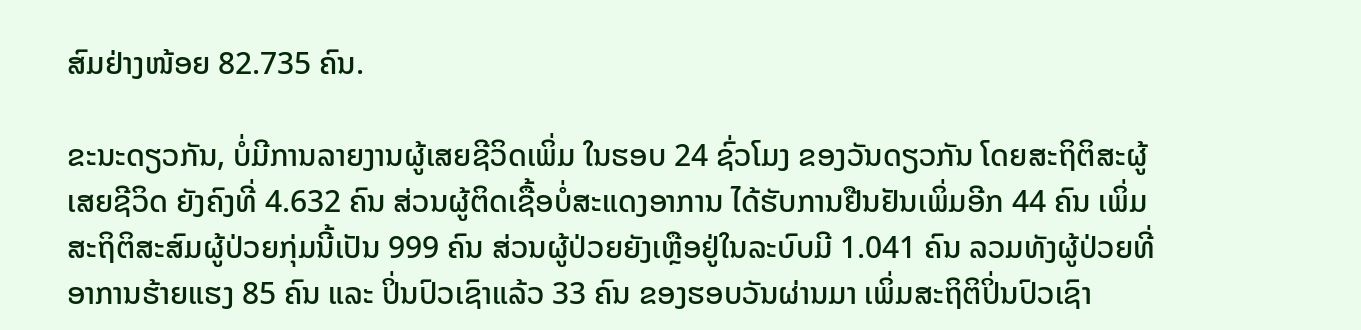ສົມຢ່າງໜ້ອຍ 82.735 ຄົນ.

ຂະນະດຽວກັນ, ບໍ່ມີການລາຍງານຜູ້ເສຍຊີວິດເພິ່ມ ໃນຮອບ 24 ຊົ່ວໂມງ ຂອງວັນດຽວກັນ ໂດຍສະຖິຕິສະຜູ້ເສຍຊີວິດ ຍັງຄົງທີ່ 4.632 ຄົນ ສ່ວນຜູ້ຕິດເຊື້ອບໍ່ສະແດງອາການ ໄດ້ຮັບການຢືນຢັນເພິ່ມອີກ 44 ຄົນ ເພິ່ມສະຖິຕິສະສົມຜູ້ປ່ວຍກຸ່ມນີ້ເປັນ 999 ຄົນ ສ່ວນຜູ້ປ່ວຍຍັງເຫຼືອຢູ່ໃນລະບົບມີ 1.041 ຄົນ ລວມທັງຜູ້ປ່ວຍທີ່ອາການຮ້າຍແຮງ 85 ຄົນ ແລະ ປິ່ນປົວເຊົາແລ້ວ 33 ຄົນ ຂອງຮອບວັນຜ່ານມາ ເພິ່ມສະຖິຕິປິ່ນປົວເຊົາ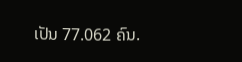ເປັນ 77.062 ຄົນ.